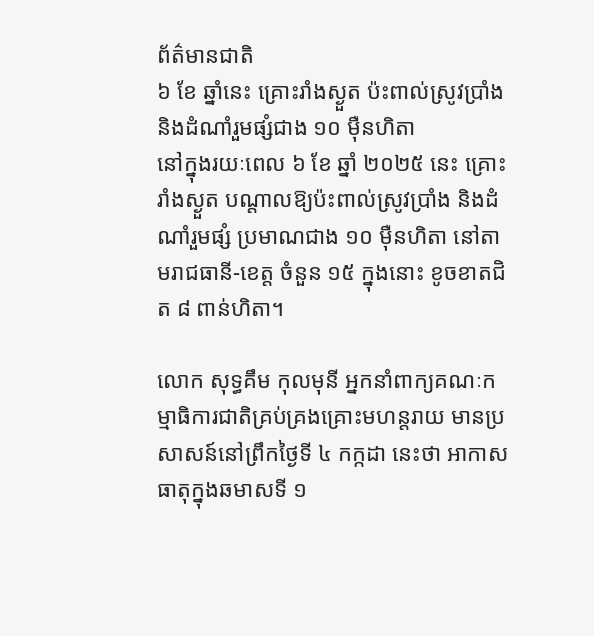ព័ត៌មានជាតិ
៦ ខែ ឆ្នាំនេះ គ្រោះរាំងស្ងួត ប៉ះពាល់ស្រូវប្រាំង និងដំណាំរួមផ្សំជាង ១០ ម៉ឺនហិតា
នៅក្នុងរយៈពេល ៦ ខែ ឆ្នាំ ២០២៥ នេះ គ្រោះរាំងស្ងួត បណ្តាលឱ្យប៉ះពាល់ស្រូវប្រាំង និងដំណាំរួមផ្សំ ប្រមាណជាង ១០ ម៉ឺនហិតា នៅតាមរាជធានី-ខេត្ត ចំនួន ១៥ ក្នុងនោះ ខូចខាតជិត ៨ ពាន់ហិតា។

លោក សុទ្ធគឹម កុលមុនី អ្នកនាំពាក្យគណៈកម្មាធិការជាតិគ្រប់គ្រងគ្រោះមហន្តរាយ មានប្រសាសន៍នៅព្រឹកថ្ងៃទី ៤ កក្កដា នេះថា អាកាសធាតុក្នុងឆមាសទី ១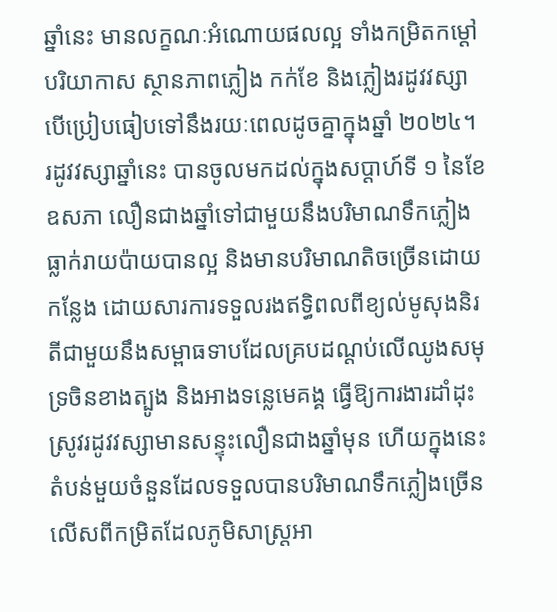ឆ្នាំនេះ មានលក្ខណៈអំណោយផលល្អ ទាំងកម្រិតកម្ដៅបរិយាកាស ស្ថានភាពភ្លៀង កក់ខែ និងភ្លៀងរដូវវស្សា បើប្រៀបធៀបទៅនឹងរយៈពេលដូចគ្នាក្នុងឆ្នាំ ២០២៤។ រដូវវស្សាឆ្នាំនេះ បានចូលមកដល់ក្នុងសប្ដាហ៍ទី ១ នៃខែឧសភា លឿនជាងឆ្នាំទៅជាមួយនឹងបរិមាណទឹកភ្លៀងធ្លាក់រាយប៉ាយបានល្អ និងមានបរិមាណតិចច្រើនដោយកន្លែង ដោយសារការទទួលរងឥទ្ធិពលពីខ្យល់មូសុងនិរតីជាមួយនឹងសម្ពាធទាបដែលគ្របដណ្ដប់លើឈូងសមុទ្រចិនខាងត្បូង និងអាងទន្លេមេគង្គ ធ្វើឱ្យការងារដាំដុះស្រូវរដូវវស្សាមានសន្ទុះលឿនជាងឆ្នាំមុន ហើយក្នុងនេះតំបន់មួយចំនួនដែលទទួលបានបរិមាណទឹកភ្លៀងច្រើនលើសពីកម្រិតដែលភូមិសាស្ត្រអា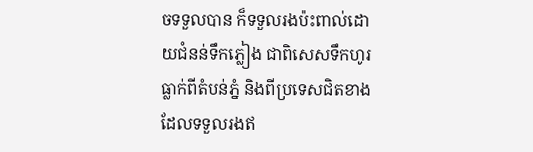ចទទួលបាន ក៏ទទួលរងប៉ះពាល់ដោយជំនន់ទឹកភ្លៀង ជាពិសេសទឹកហូរធ្លាក់ពីតំបន់ភ្នំ និងពីប្រទេសជិតខាងដែលទទួលរងឥ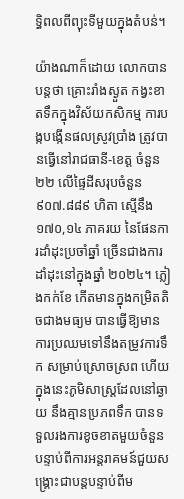ទ្ធិពលពីព្យុះទីមួយក្នុងតំបន់។

យ៉ាងណាក៏ដោយ លោកបានបន្តថា គ្រោះរាំងស្ងួត កង្វះខាតទឹកក្នុងវិស័យកសិកម្ម ការបង្កបង្កើនផលស្រូវប្រាំង ត្រូវបានធ្វើនៅរាជធានី-ខេត្ត ចំនួន ២២ លើផ្ទៃដីសរុបចំនួន ៩០៧.៨៨៩ ហិតា ស្មើនឹង ១៧០,១៤ ភាគរយ នៃផែនការដាំដុះប្រចាំឆ្នាំ ច្រើនជាងការដាំដុះនៅក្នុងឆ្នាំ ២០២៤។ ភ្លៀងកក់ខែ កើតមានក្នុងកម្រិតតិចជាងមធ្យម បានធ្វើឱ្យមានការប្រឈមទៅនឹងតម្រូវការទឹក សម្រាប់ស្រោចស្រព ហើយក្នុងនេះភូមិសាស្ត្រដែលនៅឆ្ងាយ នឹងគ្មានប្រភពទឹក បានទទួលរងការខូចខាតមួយចំនួន បន្ទាប់ពីការអន្តរាគមន៍ជួយសង្គ្រោះជាបន្តបន្ទាប់ពីម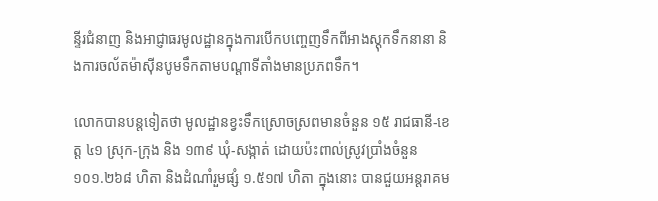ន្ទីរជំនាញ និងអាជ្ញាធរមូលដ្ឋានក្នុងការបើកបញ្ចេញទឹកពីអាងស្តុកទឹកនានា និងការចល័តម៉ាស៊ីនបូមទឹកតាមបណ្តាទីតាំងមានប្រភពទឹក។

លោកបានបន្តទៀតថា មូលដ្ឋានខ្វះទឹកស្រោចស្រពមានចំនួន ១៥ រាជធានី-ខេត្ត ៤១ ស្រុក-ក្រុង និង ១៣៩ ឃុំ-សង្កាត់ ដោយប៉ះពាល់ស្រូវប្រាំងចំនួន ១០១.២៦៨ ហិតា និងដំណាំរួមផ្សំ ១.៥១៧ ហិតា ក្នុងនោះ បានជួយអន្តរាគម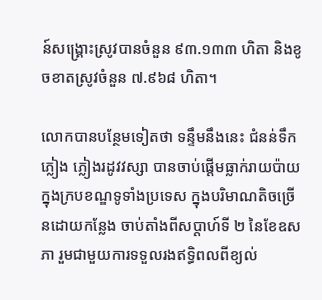ន៍សង្គ្រោះស្រូវបានចំនួន ៩៣.១៣៣ ហិតា និងខូចខាតស្រូវចំនួន ៧.៩៦៨ ហិតា។

លោកបានបន្ថែមទៀតថា ទន្ទឹមនឹងនេះ ជំនន់ទឹកភ្លៀង ភ្លៀងរដូវវស្សា បានចាប់ផ្តើមធ្លាក់រាយប៉ាយក្នុងក្របខណ្ឌទូទាំងប្រទេស ក្នុងបរិមាណតិចច្រើនដោយកន្លែង ចាប់តាំងពីសប្ដាហ៍ទី ២ នៃខែឧសភា រួមជាមួយការទទួលរងឥទ្ធិពលពីខ្យល់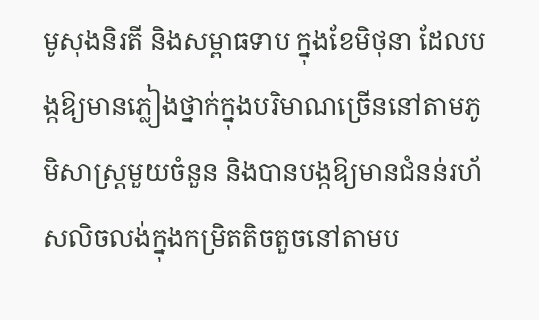មូសុងនិរតី និងសម្ពាធទាប ក្នុងខែមិថុនា ដែលបង្កឱ្យមានភ្លៀងថ្នាក់ក្នុងបរិមាណច្រើននៅតាមភូមិសាស្ត្រមួយចំនួន និងបានបង្កឱ្យមានជំនន់រហ័សលិចលង់ក្នុងកម្រិតតិចតួចនៅតាមប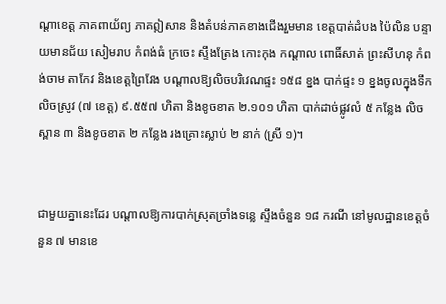ណ្តាខេត្ត ភាគពាយ័ព្យ ភាគឦសាន និងតំបន់ភាគខាងជើងរួមមាន ខេត្តបាត់ដំបង ប៉ៃលិន បន្ទាយមានជ័យ សៀមរាប កំពង់ធំ ក្រចេះ ស្ទឹងត្រែង កោះកុង កណ្តាល ពោធិ៍សាត់ ព្រះសីហនុ កំពង់ចាម តាកែវ និងខេត្តព្រៃវែង បណ្តាលឱ្យលិចបរិវេណផ្ទះ ១៥៨ ខ្នង បាក់ផ្ទះ ១ ខ្នងចូលក្នុងទឹក លិចស្រូវ (៧ ខេត្ត) ៩.៥៥៧ ហិតា និងខូចខាត ២.១០១ ហិតា បាក់ដាច់ផ្លូវលំ ៥ កន្លែង លិចស្ពាន ៣ និងខូចខាត ២ កន្លែង រងគ្រោះស្លាប់ ២ នាក់ (ស្រី ១)។


ជាមួយគ្នានេះដែរ បណ្តាលឱ្យការបាក់ស្រុតច្រាំងទន្លេ ស្ទឹងចំនួន ១៨ ករណី នៅមូលដ្ឋានខេត្តចំនួន ៧ មានខេ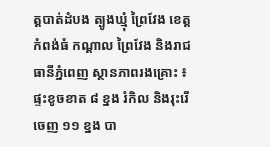ត្តបាត់ដំបង ត្បូងឃ្មុំ ព្រៃវែង ខេត្តកំពង់ធំ កណ្តាល ព្រៃវែង និងរាជធានីភ្នំពេញ ស្ថានភាពរងគ្រោះ ៖ ផ្ទះខូចខាត ៨ ខ្នង រំកិល និងរុះរើចេញ ១១ ខ្នង បា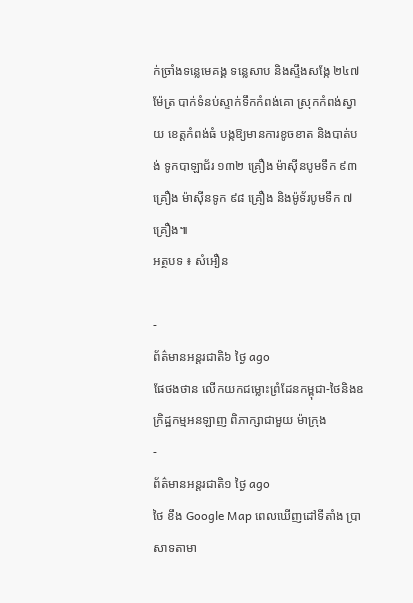ក់ច្រាំងទន្លេមេគង្គ ទន្លេសាប និងស្ទឹងសង្កែ ២៤៧ ម៉ែត្រ បាក់ទំនប់ស្ទាក់ទឹកកំពង់គោ ស្រុកកំពង់ស្វាយ ខេត្តកំពង់ធំ បង្កឱ្យមានការខូចខាត និងបាត់បង់ ទូកបាឡាជ័រ ១៣២ គ្រឿង ម៉ាស៊ីនបូមទឹក ៩៣ គ្រឿង ម៉ាស៊ីនទូក ៩៨ គ្រឿង និងម៉ូទ័របូមទឹក ៧ គ្រឿង៕
អត្ថបទ ៖ សំអឿន

-
ព័ត៌មានអន្ដរជាតិ៦ ថ្ងៃ ago
ផែថងថាន លើកយកជម្លោះព្រំដែនកម្ពុជា-ថៃនិងឧក្រិដ្ឋកម្មអនឡាញ ពិភាក្សាជាមួយ ម៉ាក្រុង
-
ព័ត៌មានអន្ដរជាតិ១ ថ្ងៃ ago
ថៃ ខឹង Google Map ពេលឃើញដៅទីតាំង ប្រាសាទតាមា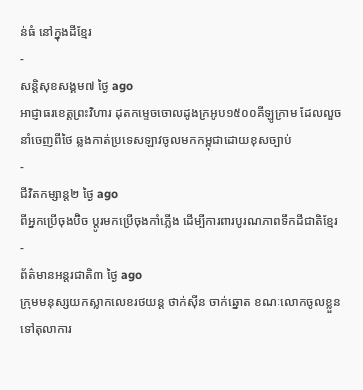ន់ធំ នៅក្នុងដីខ្មែរ
-
សន្តិសុខសង្គម៧ ថ្ងៃ ago
អាជ្ញាធរខេត្តព្រះវិហារ ដុតកម្ទេចចោលដូងក្រអូប១៥០០គីឡូក្រាម ដែលលួចនាំចេញពីថៃ ឆ្លងកាត់ប្រទេសឡាវចូលមកកម្ពុជាដោយខុសច្បាប់
-
ជីវិតកម្សាន្ដ២ ថ្ងៃ ago
ពីអ្នកប្រើចុងប៊ិច ប្តូរមកប្រើចុងកាំភ្លើង ដើម្បីការពារបូរណភាពទឹកដីជាតិខ្មែរ
-
ព័ត៌មានអន្ដរជាតិ៣ ថ្ងៃ ago
ក្រុមមនុស្សយកស្លាកលេខរថយន្ត ថាក់ស៊ីន ចាក់ឆ្នោត ខណៈលោកចូលខ្លួនទៅតុលាការ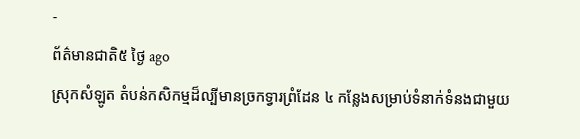-
ព័ត៌មានជាតិ៥ ថ្ងៃ ago
ស្រុកសំឡូត តំបន់កសិកម្មដ៏ល្បីមានច្រកទ្វារព្រំដែន ៤ កន្លែងសម្រាប់ទំនាក់ទំនងជាមួយ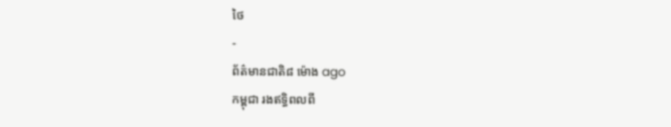ថៃ
-
ព័ត៌មានជាតិ៨ ម៉ោង ago
កម្ពុជា រងឥទ្ធិពលពី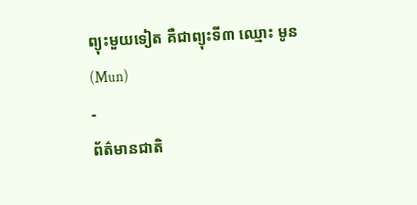ព្យុះមួយទៀត គឺជាព្យុះទី៣ ឈ្មោះ មូន(Mun)
-
ព័ត៌មានជាតិ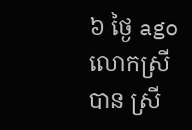៦ ថ្ងៃ ago
លោកស្រី បាន ស្រី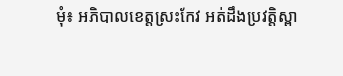មុំ៖ អភិបាលខេត្តស្រះកែវ អត់ដឹងប្រវត្តិស្ពា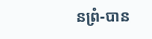នព្រំ-បាន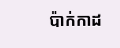ប៉ាក់កាដ